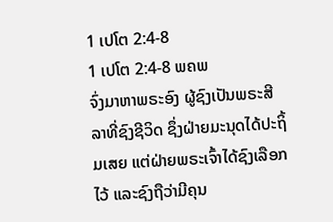1 ເປໂຕ 2:4-8
1 ເປໂຕ 2:4-8 ພຄພ
ຈົ່ງມາຫາພຣະອົງ ຜູ້ຊົງເປັນພຣະສີລາທີ່ຊົງຊີວິດ ຊຶ່ງຝ່າຍມະນຸດໄດ້ປະຖິ້ມເສຍ ແຕ່ຝ່າຍພຣະເຈົ້າໄດ້ຊົງເລືອກໄວ້ ແລະຊົງຖືວ່າມີຄຸນ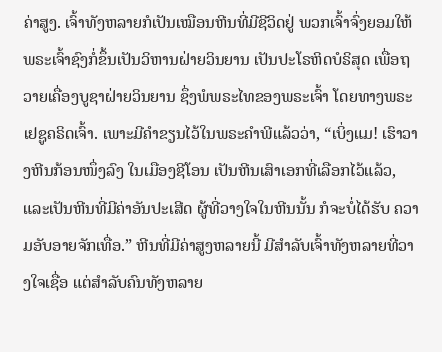ຄ່າສູງ. ເຈົ້າທັງຫລາຍກໍເປັນເໝືອນຫີນທີ່ມີຊີວິດຢູ່ ພວກເຈົ້າຈົ່ງຍອມໃຫ້ພຣະເຈົ້າຊົງກໍ່ຂຶ້ນເປັນວິຫານຝ່າຍວິນຍານ ເປັນປະໂຣຫິດບໍຣິສຸດ ເພື່ອຖວາຍເຄື່ອງບູຊາຝ່າຍວິນຍານ ຊຶ່ງພໍພຣະໄທຂອງພຣະເຈົ້າ ໂດຍທາງພຣະເຢຊູຄຣິດເຈົ້າ. ເພາະມີຄຳຂຽນໄວ້ໃນພຣະຄຳພີແລ້ວວ່າ, “ເບິ່ງແມ! ເຮົາວາງຫີນກ້ອນໜຶ່ງລົງ ໃນເມືອງຊີໂອນ ເປັນຫີນເສົາເອກທີ່ເລືອກໄວ້ແລ້ວ, ແລະເປັນຫີນທີ່ມີຄ່າອັນປະເສີດ ຜູ້ທີ່ວາງໃຈໃນຫີນນັ້ນ ກໍຈະບໍ່ໄດ້ຮັບ ຄວາມອັບອາຍຈັກເທື່ອ.” ຫີນທີ່ມີຄ່າສູງຫລາຍນີ້ ມີສຳລັບເຈົ້າທັງຫລາຍທີ່ວາງໃຈເຊື່ອ ແຕ່ສຳລັບຄົນທັງຫລາຍ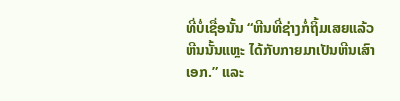ທີ່ບໍ່ເຊື່ອນັ້ນ “ຫີນທີ່ຊ່າງກໍ່ຖິ້ມເສຍແລ້ວ ຫີນນັ້ນແຫຼະ ໄດ້ກັບກາຍມາເປັນຫີນເສົາເອກ.” ແລະ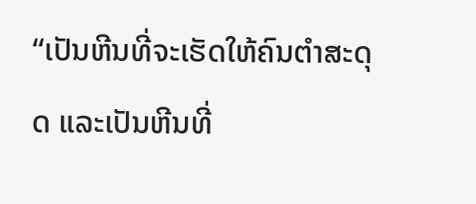“ເປັນຫີນທີ່ຈະເຮັດໃຫ້ຄົນຕຳສະດຸດ ແລະເປັນຫີນທີ່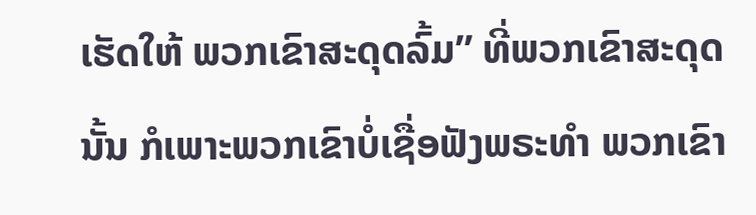ເຮັດໃຫ້ ພວກເຂົາສະດຸດລົ້ມ” ທີ່ພວກເຂົາສະດຸດນັ້ນ ກໍເພາະພວກເຂົາບໍ່ເຊື່ອຟັງພຣະທຳ ພວກເຂົາ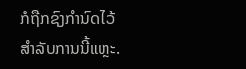ກໍຖືກຊົງກຳນົດໄວ້ ສຳລັບການນີ້ແຫຼະ.